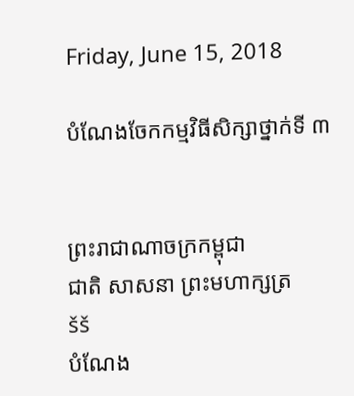Friday, June 15, 2018

បំណែងចែកកម្មវិធីសិក្សាថ្នាក់ទី ៣


ព្រះរាជាណាចក្រកម្ពុជា
ជាតិ សាសនា ព្រះមហាក្សត្រ
šš
បំណែង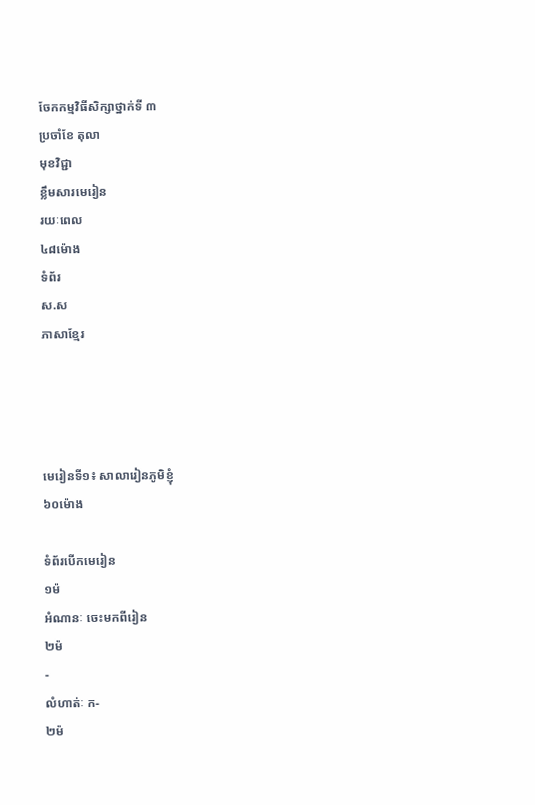ចែកកម្មវិធីសិក្សាថ្នាក់ទី ៣
ប្រចាំខែ តុលា
មុខវិជ្ជា
ខ្លឹមសារមេរៀន
រយៈពេល
៤៨ម៉ោង
ទំព័រ
ស.ស
ភាសាខ្មែរ




មេរៀនទី១៖ សាលារៀនភូមិខ្ញុំ
៦០ម៉ោង

ទំព័របើកមេរៀន
១ម៉
អំណានៈ ចេះមកពីរៀន
២ម៉
-
លំហាត់ៈ ក-
២ម៉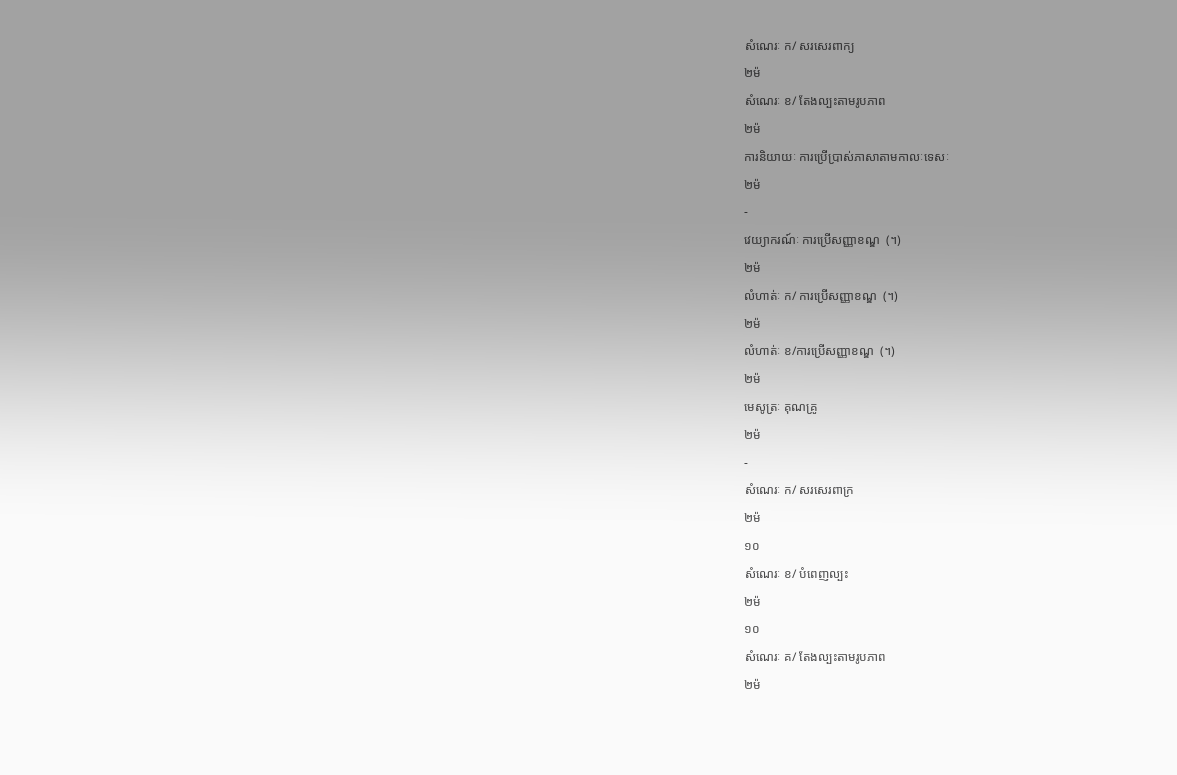សំណេរៈ ក/ សរសេរពាក្យ
២ម៉
សំណេរៈ ខ/ តែងល្បះតាមរូបភាព
២ម៉
ការនិយាយៈ ការប្រើប្រាស់ភាសាតាមកាលៈទេសៈ
២ម៉
-
វេយ្យាករណ៍ៈ ការប្រើសញ្ញាខណ្ឌ  (។)
២ម៉
លំហាត់ៈ ក/ ការប្រើសញ្ញាខណ្ឌ  (។)
២ម៉
លំហាត់ៈ ខ/ការប្រើសញ្ញាខណ្ឌ  (។)
២ម៉
មេសូត្រៈ គុណគ្រូ
២ម៉
-
សំណេរៈ ក/ សរសេរពាក្រ
២ម៉
១០
សំណេរៈ ខ/ បំពេញល្បះ
២ម៉
១០
សំណេរៈ គ/ តែងល្បះតាមរូបភាព
២ម៉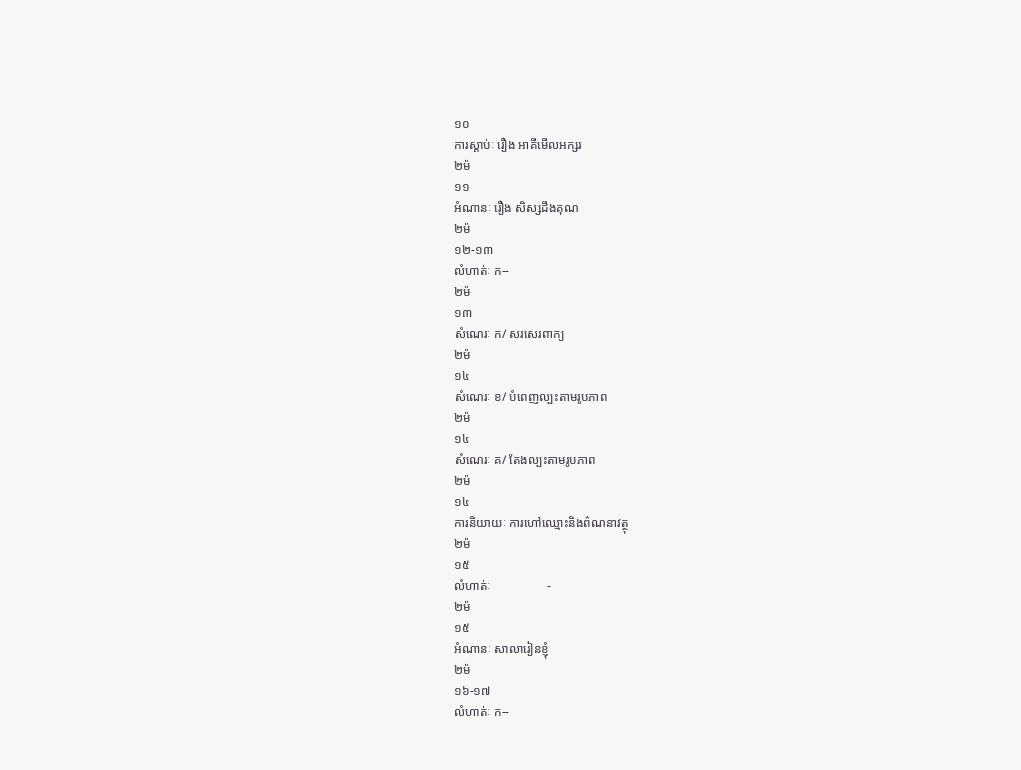១០
ការស្តាប់ៈ រឿង អាគីមើលអក្សរ
២ម៉
១១
អំណានៈ រឿង សិស្សដឹងគុណ
២ម៉
១២-១៣
លំហាត់ៈ ក--
២ម៉
១៣
សំណេរៈ ក/ សរសេរពាក្យ
២ម៉
១៤
សំណេរៈ ខ/ បំពេញល្បះតាមរូបភាព
២ម៉
១៤
សំណេរៈ គ/ តែងល្បះតាមរូបភាព
២ម៉
១៤
ការនិយាយៈ ការហៅឈ្មោះនិងព៌ណនាវត្ថុ
២ម៉
១៥
លំហាត់ៈ                  -
២ម៉
១៥
អំណានៈ សាលារៀនខ្ញុំ
២ម៉
១៦-១៧
លំហាត់ៈ ក--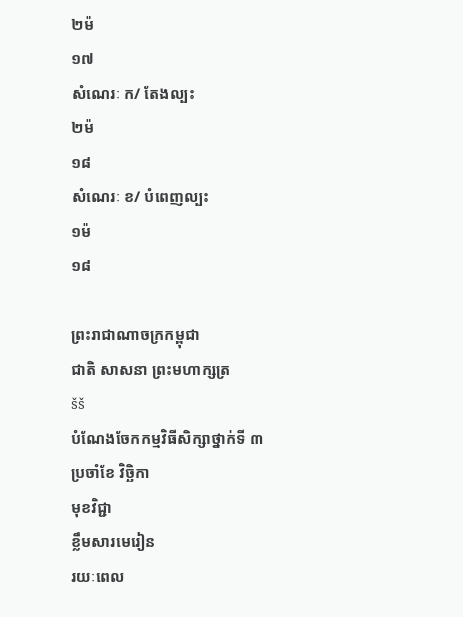២ម៉
១៧
សំណេរៈ ក/ តែងល្បះ
២ម៉
១៨
សំណេរៈ ខ/ បំពេញល្បះ
១ម៉
១៨

ព្រះរាជាណាចក្រកម្ពុជា
ជាតិ សាសនា ព្រះមហាក្សត្រ
šš
បំណែងចែកកម្មវិធីសិក្សាថ្នាក់ទី ៣
ប្រចាំខែ វិច្ឆិកា
មុខវិជ្ជា
ខ្លឹមសារមេរៀន
រយៈពេល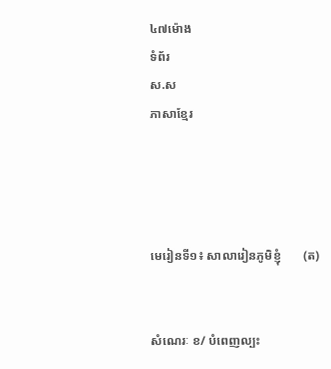៤៧ម៉ោង
ទំព័រ
ស.ស
ភាសាខ្មែរ




មេរៀនទី១៖ សាលារៀនភូមិខ្ញុំ       (ត)


សំណេរៈ ខ/ បំពេញល្បះ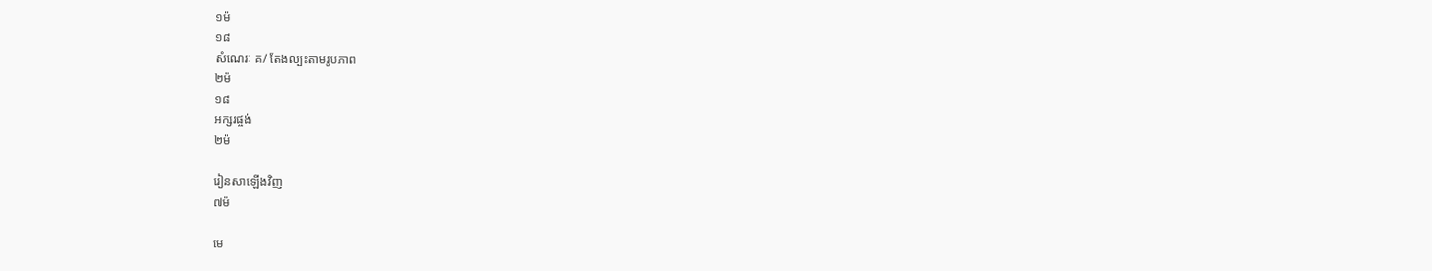១ម៉
១៨
សំណេរៈ គ/ តែងល្បះតាមរូបភាព
២ម៉
១៨
អក្សរផ្ចង់
២ម៉

រៀនសាឡើងវិញ
៧ម៉

មេ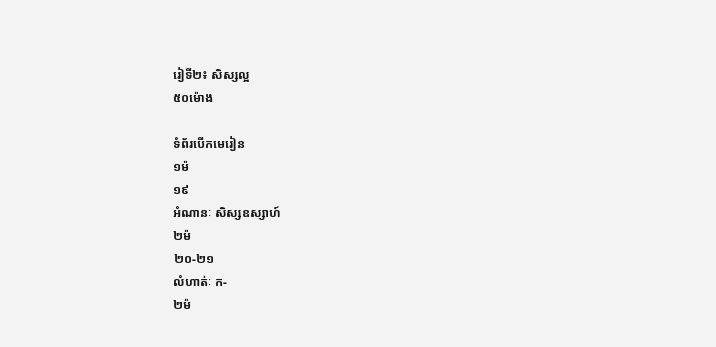រៀទី២៖ សិស្សល្អ
៥០ម៉ោង

ទំព័របើកមេរៀន
១ម៉
១៩
អំណានៈ សិស្សឧស្សាហ៍
២ម៉
២០-២១
លំហាត់ៈ ក-
២ម៉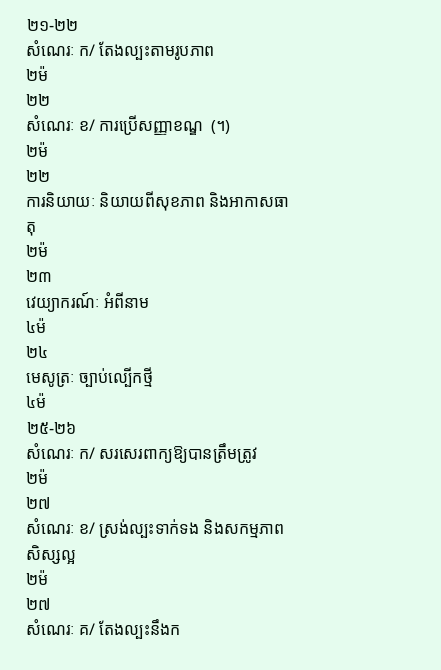២១-២២
សំណេរៈ ក/ តែងល្បះតាមរូបភាព
២ម៉
២២
សំណេរៈ ខ/ ការប្រើសញ្ញាខណ្ឌ  (។)
២ម៉
២២
ការនិយាយៈ និយាយពីសុខភាព និងអាកាសធាតុ
២ម៉
២៣
វេយ្យាករណ៍ៈ អំពីនាម
៤ម៉
២៤
មេសូត្រៈ ច្បាប់ល្បើកថ្មី
៤ម៉
២៥-២៦
សំណេរៈ ក/ សរសេរពាក្យឱ្យបានត្រឹមត្រូវ
២ម៉
២៧
សំណេរៈ ខ/ ស្រង់ល្បះទាក់ទង និងសកម្មភាពសិស្សល្អ
២ម៉
២៧
សំណេរៈ គ/ តែងល្បះនឹងក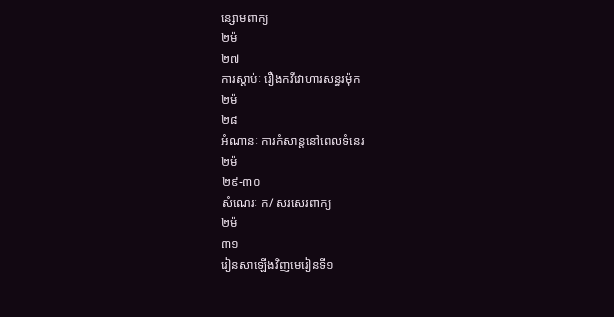ន្សោមពាក្យ
២ម៉
២៧
ការស្តាប់ៈ រឿងកវីវោហារសន្ធរម៉ុក
២ម៉
២៨
អំណានៈ ការកំសាន្តនៅពេលទំនេរ
២ម៉
២៩-៣០
សំណេរៈ ក/ សរសេរពាក្យ
២ម៉
៣១
រៀនសាឡើងវិញមេរៀនទី១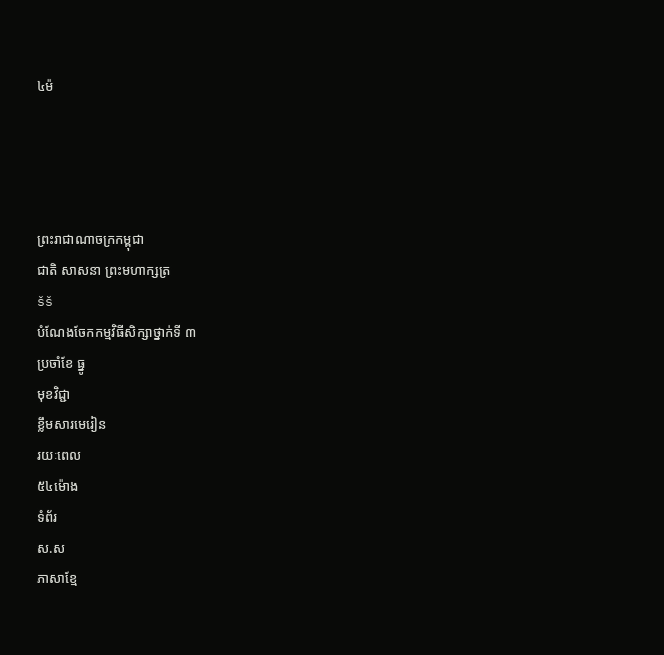៤ម៉




ព្រះរាជាណាចក្រកម្ពុជា
ជាតិ សាសនា ព្រះមហាក្សត្រ
šš
បំណែងចែកកម្មវិធីសិក្សាថ្នាក់ទី ៣
ប្រចាំខែ ធ្នូ
មុខវិជ្ជា
ខ្លឹមសារមេរៀន
រយៈពេល
៥៤ម៉ោង
ទំព័រ
ស.ស
ភាសាខ្មែ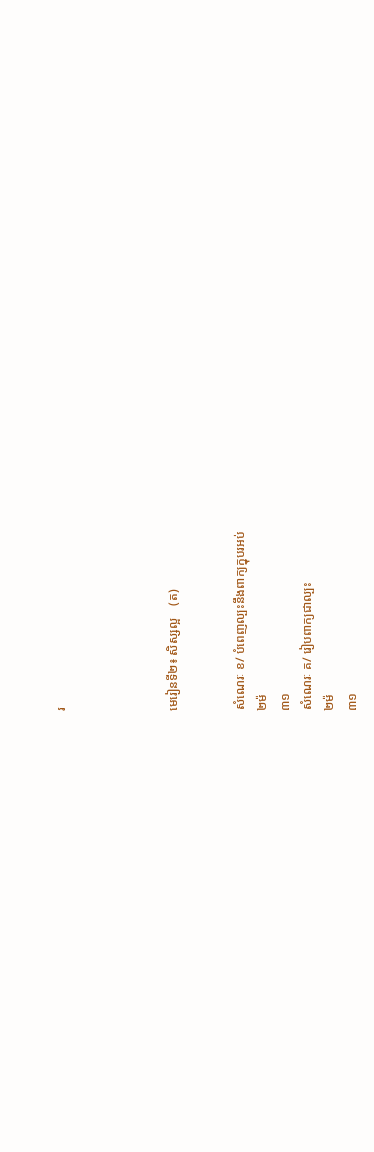រ




មេរៀនទី២៖ សិស្សល្អ    (ត)


សំណេរៈ ខ/ បំពេញល្បះនឹងពាក្យក្នុបរអប់
២ម៉
៣១
សំណេរៈ គ/ រៀបពាក្យជាល្បះ
២ម៉
៣១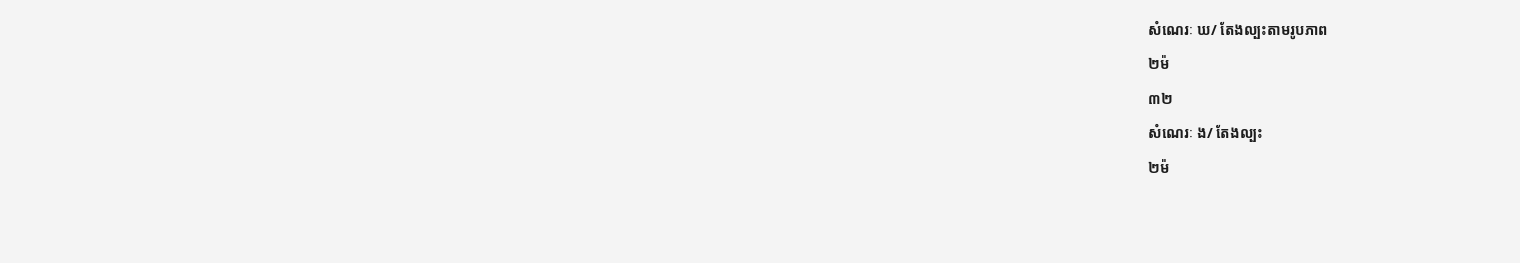សំណេរៈ ឃ/ តែងល្បះតាមរូបភាព
២ម៉
៣២
សំណេរៈ ង/ តែងល្បះ
២ម៉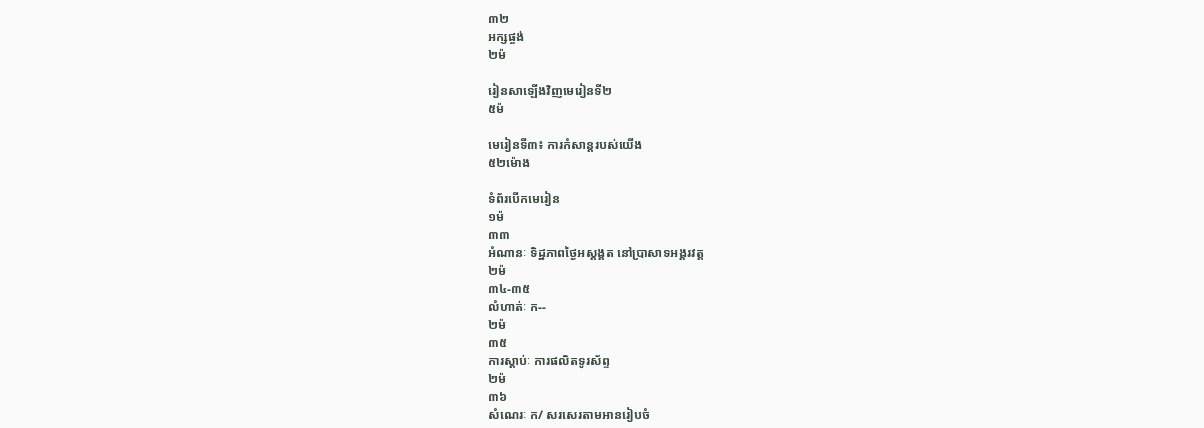៣២
អក្សផ្ចង់
២ម៉

រៀនសាឡើងវិញមេរៀនទី២
៥ម៉

មេរៀនទី៣៖ ការកំសាន្តរបស់យើង
៥២ម៉ោង

ទំព័របើកមេរៀន
១ម៉
៣៣
អំណានៈ ទិដ្ឋភាពថ្ងៃអស្តង្គត នៅប្រាសាទអង្គរវត្ត
២ម៉
៣៤-៣៥
លំហាត់ៈ ក--
២ម៉
៣៥
ការស្តាប់ៈ ការផលិតទូរស័ព្ទ
២ម៉
៣៦
សំណេរៈ ក/ សរសេរតាមអានរៀបចំ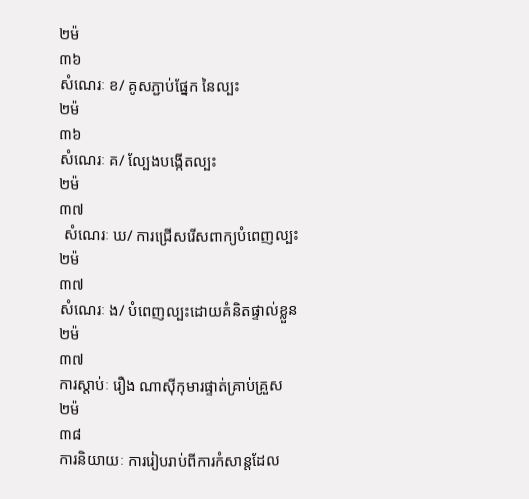២ម៉
៣៦
សំណេរៈ ខ/ គូសភ្ជាប់ផ្នែក នៃល្បះ
២ម៉
៣៦
សំណេរៈ គ/ ល្បែងបង្កើតល្បះ
២ម៉
៣៧
 សំណេរៈ ឃ/ ការជ្រើសរើសពាក្យបំពេញល្បះ
២ម៉
៣៧
សំណេរៈ ង/ បំពេញល្បះដោយគំនិតផ្ទាល់ខ្លួន
២ម៉
៣៧
ការស្តាប់ៈ រឿង ណាស៊ីកុមារផ្ទាត់គ្រាប់គ្រួស
២ម៉
៣៨
ការនិយាយៈ ការរៀបរាប់ពីការកំសាន្តដែល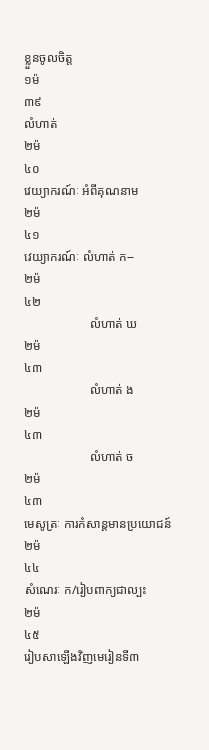ខ្លួនចូលចិត្ត
១ម៉
៣៩
លំហាត់
២ម៉
៤០
វេយ្យាករណ៍ៈ អំពីគុណនាម
២ម៉
៤១
វេយ្យាករណ៍ៈ លំហាត់ ក--
២ម៉
៤២
                     លំហាត់ ឃ
២ម៉
៤៣
                     លំហាត់ ង
២ម៉
៤៣
                     លំហាត់ ច
២ម៉
៤៣
មេសូត្រៈ ការកំសាន្តមានប្រយោជន៍
២ម៉
៤៤
សំណេរៈ ក/រៀបពាក្យជាល្បះ
២ម៉
៤៥
រៀបសាឡើងវិញមេរៀនទី៣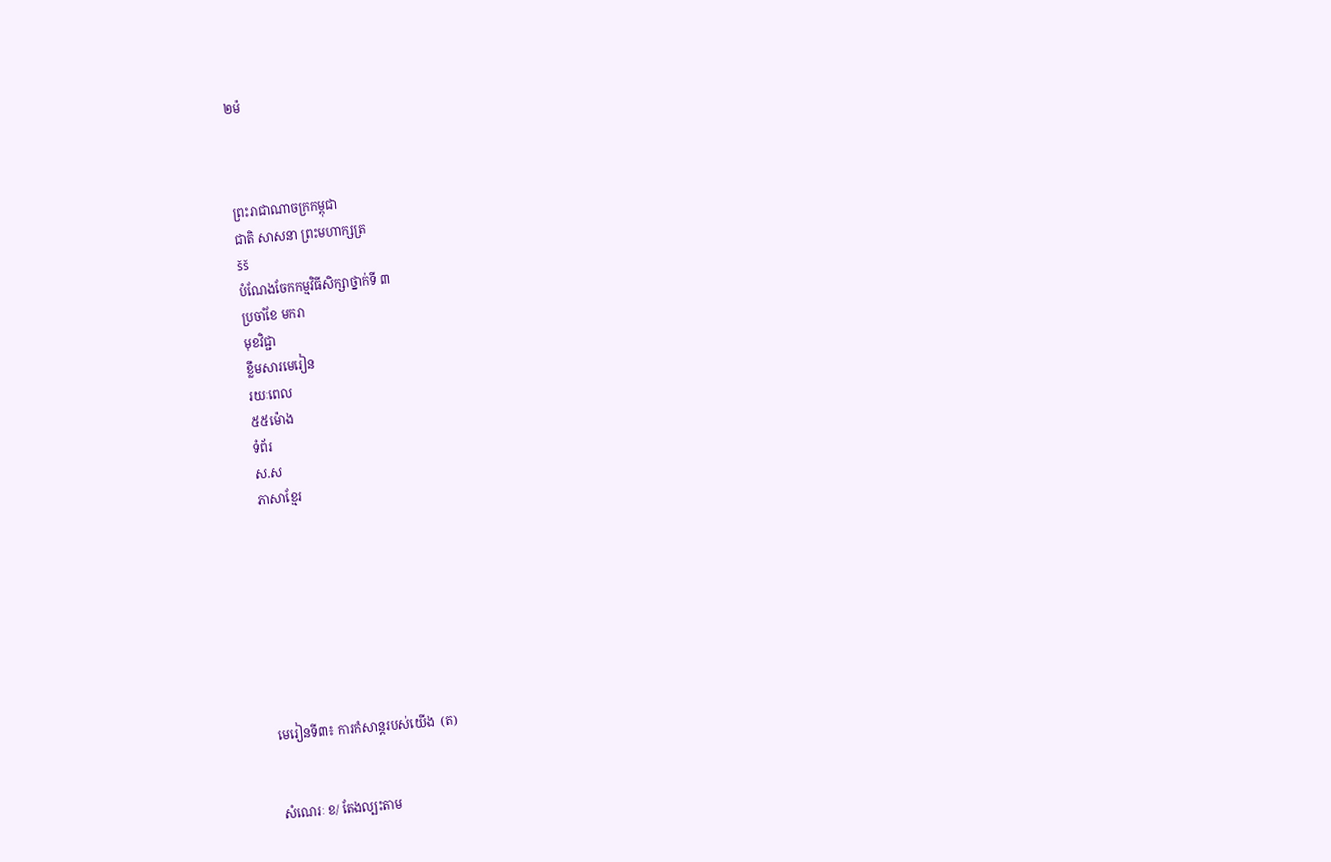២ម៉



ព្រះរាជាណាចក្រកម្ពុជា
ជាតិ សាសនា ព្រះមហាក្សត្រ
šš
បំណែងចែកកម្មវិធីសិក្សាថ្នាក់ទី ៣
ប្រចាំខែ មករា
មុខវិជ្ជា
ខ្លឹមសារមេរៀន
រយៈពេល
៥៥ម៉ោង
ទំព័រ
ស.ស
ភាសាខ្មែរ








មេរៀនទី៣៖ ការកំសាន្តរបស់យើង  (ត)


សំណេរៈ ខ/ តែងល្បះតាម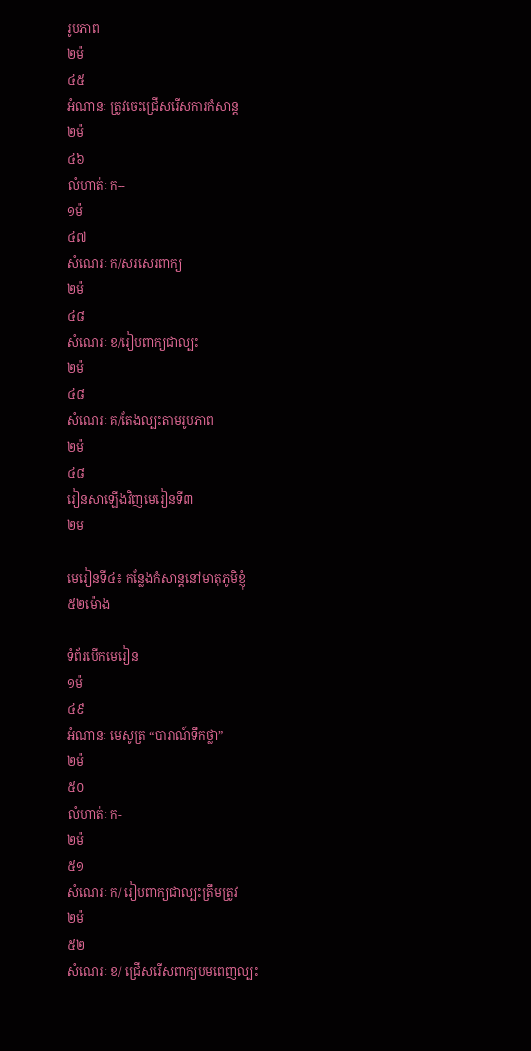រូបភាព
២ម៉
៤៥
អំណានៈ ត្រូវចេះជ្រើសរើសការកំសាន្ត
២ម៉
៤៦
លំហាត់ៈ ក--
១ម៉
៤៧
សំណេរៈ ក/សរសេរពាក្យ
២ម៉
៤៨
សំណេរៈ ខ/រៀបពាក្យជាល្បះ
២ម៉
៤៨
សំណេរៈ គ/តែងល្បះតាមរូបភាព
២ម៉
៤៨
រៀនសាឡើងវិញមេរៀនទី៣
២ម

មេរៀនទី៤៖ កន្លែងកំសាន្តនៅមាតុភូមិខ្ញុំ
៥២ម៉ោង

ទំព័របើកមេរៀន
១ម៉
៤៩
អំណានៈ មេសូត្រ “បារាណ៍ទឹកថ្លា”
២ម៉
៥០
លំហាត់ៈ ក-
២ម៉
៥១
សំណេរៈ ក/ រៀបពាក្យជាល្បះត្រឹមត្រូវ
២ម៉
៥២
សំណេរៈ ខ/ ជ្រើសរើសពាក្យបមពេញល្បះ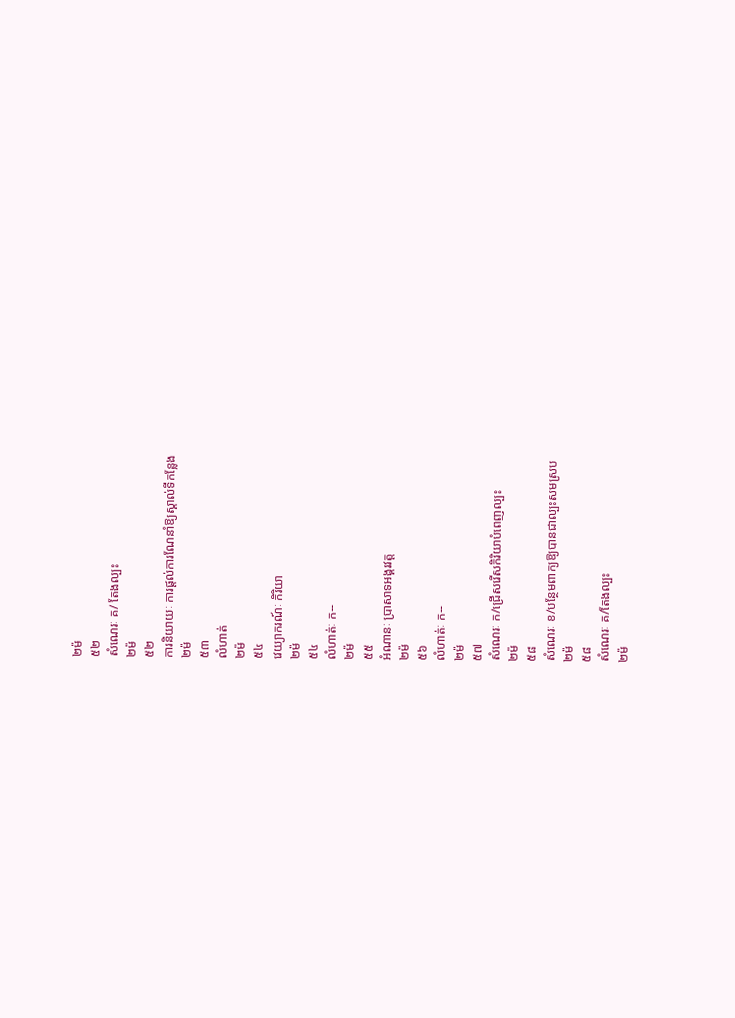២ម៉
៥២
សំណេរៈ គ/ តែងល្បះ
២ម៉
៥២
ការនិយាយៈ ការផ្តល់ការណែនាំឱ្យស្គាល់ទីកន្លែង
២ម៉
៥៣
លំហាត់
២ម៉
៥៤
វេយ្យាករណ៍ៈ កិរិយា
២ម៉
៥៤
លំហាត់ៈ ក--
២ម៉
៥៥
អំណានៈ ប្រាសាទអង្គរវត្ត
២ម៉
៥៦
លំហាត់ៈ ក--
២ម៉
៥៧
សំណេរៈ ក/ជ្រើសរើសកិរិយាបំពេញល្បះ
២ម៉
៥៨
សំណេរៈ ខ/បន្ថែមពាក្យឱ្យបានជាល្បះសមស្រប
២ម៉
៥៨
សំណេរៈ គ/តែងល្បះ
២ម៉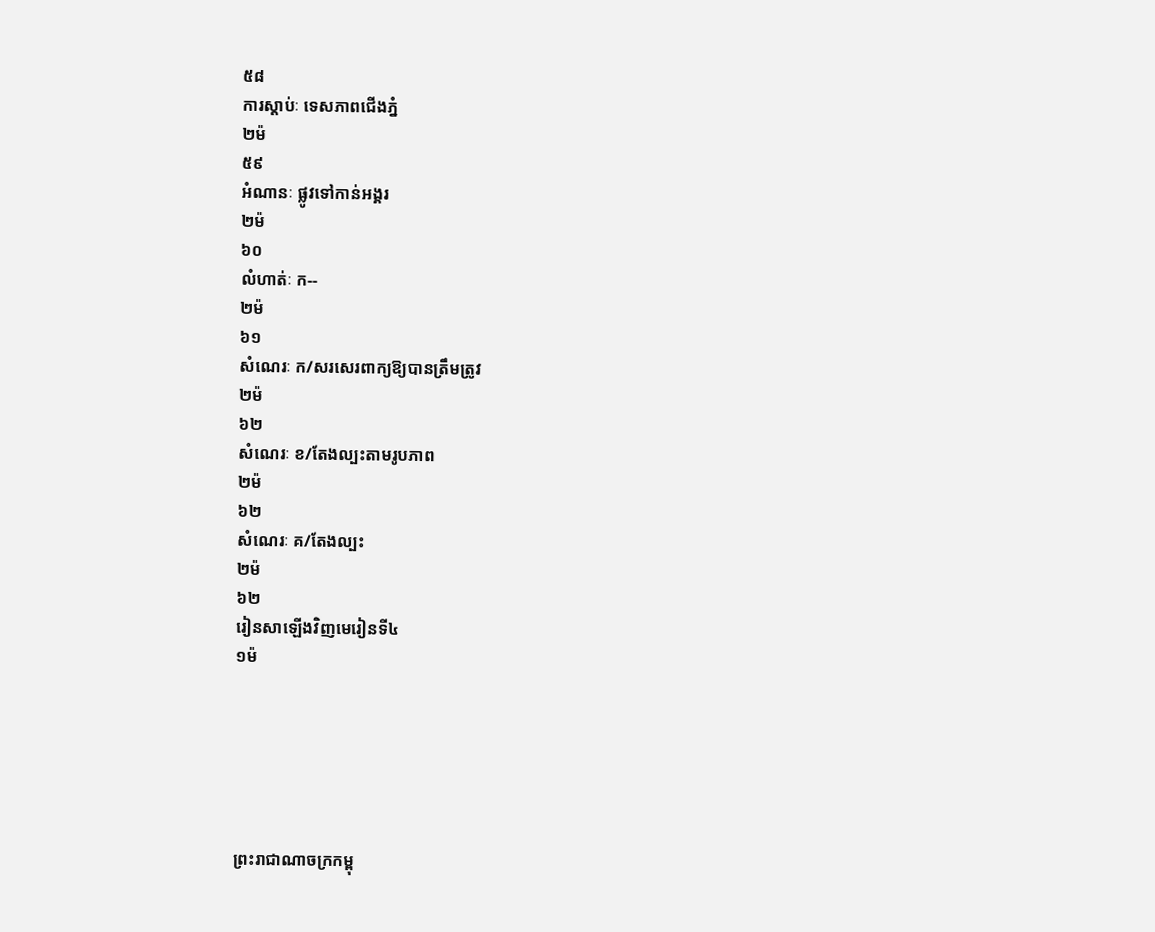៥៨
ការស្តាប់ៈ ទេសភាពជើងភ្នំ
២ម៉
៥៩
អំណានៈ ផ្លូវទៅកាន់អង្គរ
២ម៉
៦០
លំហាត់ៈ ក--
២ម៉
៦១
សំណេរៈ ក/សរសេរពាក្យឱ្យបានត្រឹមត្រូវ
២ម៉
៦២
សំណេរៈ ខ/តែងល្បះតាមរូបភាព
២ម៉
៦២
សំណេរៈ គ/តែងល្បះ
២ម៉
៦២
រៀនសាឡើងវិញមេរៀនទី៤
១ម៉






ព្រះរាជាណាចក្រកម្ពុ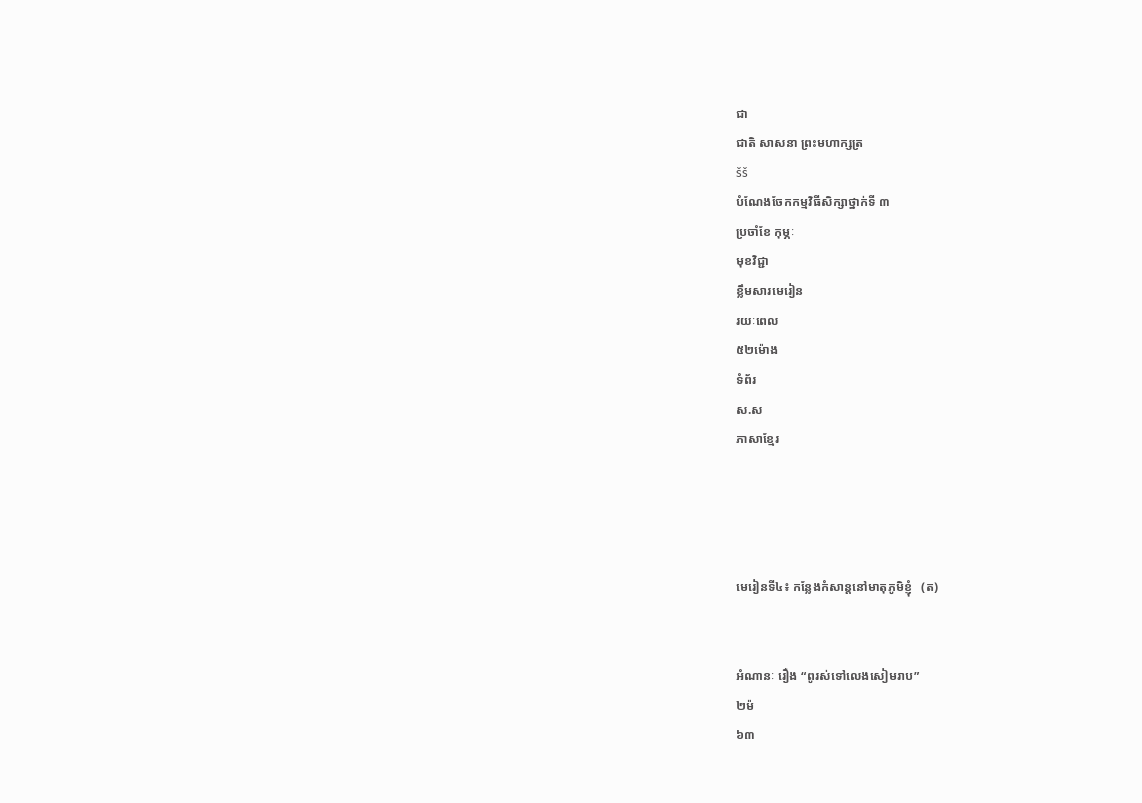ជា
ជាតិ សាសនា ព្រះមហាក្សត្រ
šš
បំណែងចែកកម្មវិធីសិក្សាថ្នាក់ទី ៣
ប្រចាំខែ កុម្ភៈ
មុខវិជ្ជា
ខ្លឹមសារមេរៀន
រយៈពេល
៥២ម៉ោង
ទំព័រ
ស.ស
ភាសាខ្មែរ




មេរៀនទី៤៖ កន្លែងកំសាន្តនៅមាតុភូមិខ្ញុំ   (ត)


អំណានៈ រឿង “ពូរស់ទៅលេងសៀមរាប”
២ម៉
៦៣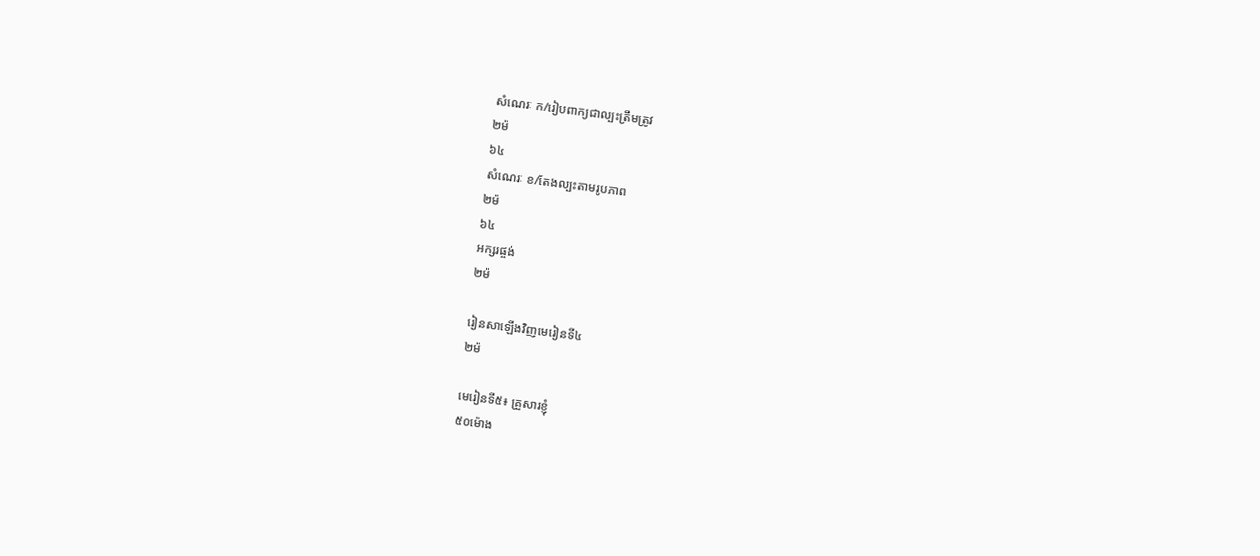សំណេរៈ ក/រៀបពាក្យជាល្បះត្រឹមត្រូវ
២ម៉
៦៤
សំណេរៈ ខ/តែងល្បះតាមរូបភាព
២ម៉
៦៤
អក្សរផ្ចង់
២ម៉

រៀនសាឡើងវិញមេរៀនទី៤
២ម៉

មេរៀនទី៥៖ គ្រួសារខ្ញុំ
៥០ម៉ោង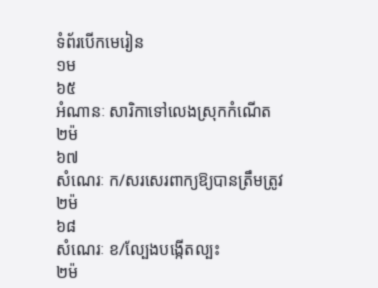ទំព័របើកមេរៀន
១ម
៦៥
អំណានៈ សារិកាទៅលេងស្រុកកំណើត
២ម៉
៦៧
សំណេរៈ ក/សរសេរពាក្យឱ្យបានត្រឹមត្រូវ
២ម៉
៦៨
សំណេរៈ ខ/ល្បែងបង្កើតល្បះ
២ម៉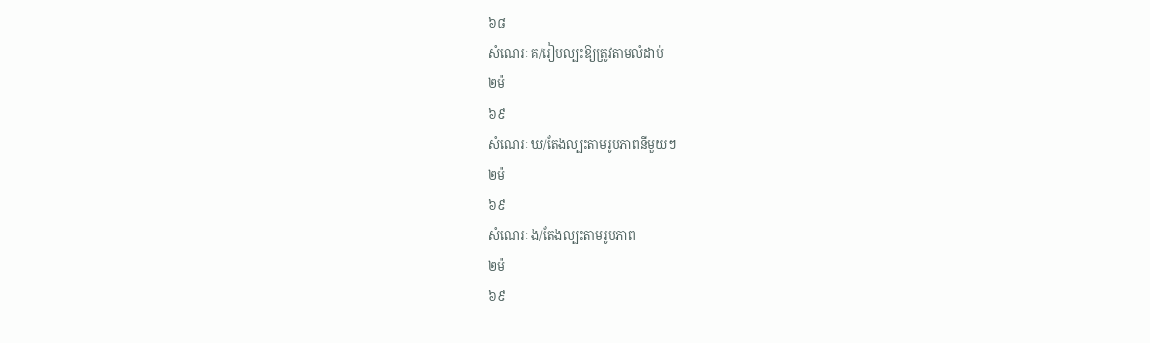៦៨
សំណេរៈ គ/រៀបល្បះឱ្យត្រូវតាមលំដាប់
២ម៉
៦៩
សំណេរៈ ឃ/តែងល្បះតាមរូបភាពនីមួយៗ
២ម៉
៦៩
សំណេរៈ ង/តែងល្បះតាមរូបភាព
២ម៉
៦៩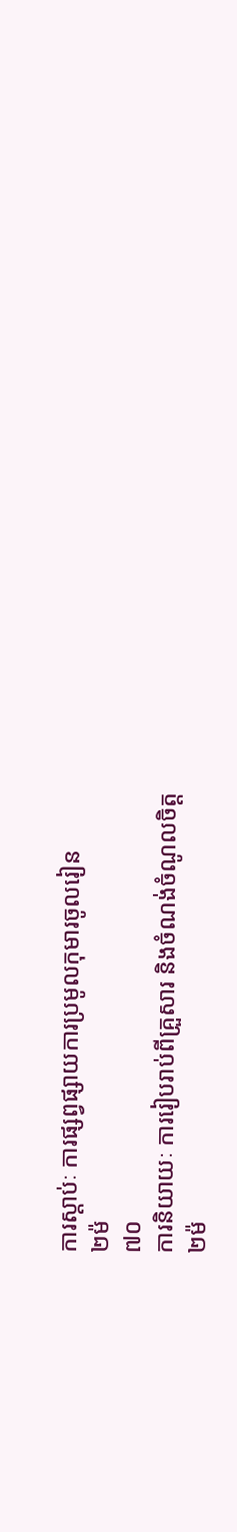ការស្តាប់ៈ ការផ្សព្វផ្សាយការប្រមូលកុមារចូលរៀន
២ម៉
៧០
ការនិយាយៈ ការរៀបរាប់ពីគ្រួសារ និងចំណង់ចំណូលចិត្ត
២ម៉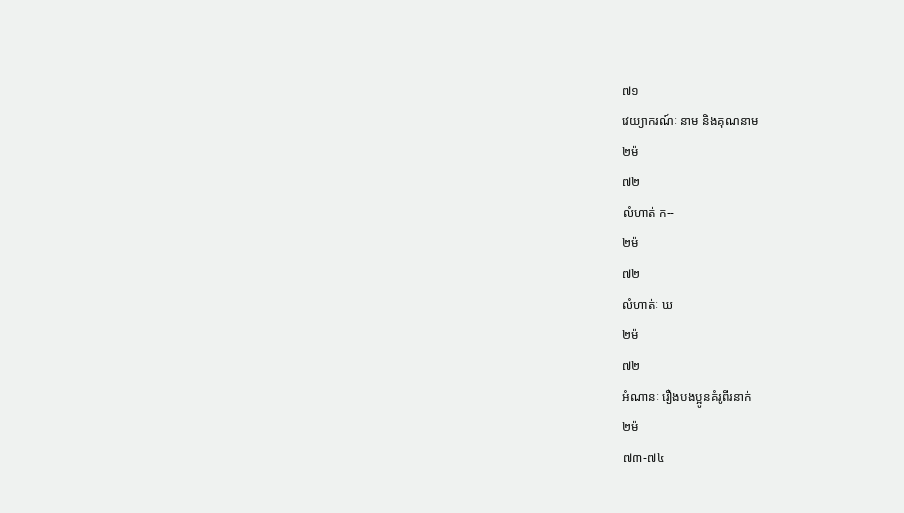៧១
វេយ្យាករណ៍ៈ នាម និងគុណនាម
២ម៉
៧២
លំហាត់ ក--
២ម៉
៧២
លំហាត់ៈ ឃ
២ម៉
៧២
អំណានៈ រឿងបងប្អូនគំរូពីរនាក់
២ម៉
៧៣-៧៤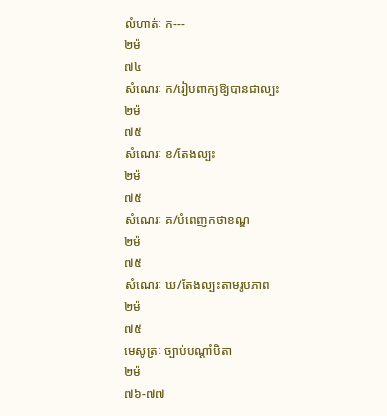លំហាត់ៈ ក---
២ម៉
៧៤
សំណេរៈ ក/រៀបពាក្យឱ្យបានជាល្បះ
២ម៉
៧៥
សំណេរៈ ខ/តែងល្បះ
២ម៉
៧៥
សំណេរៈ គ/បំពេញកថាខណ្ឌ
២ម៉
៧៥
សំណេរៈ ឃ/តែងល្បះតាមរូបភាព
២ម៉
៧៥
មេសូត្រៈ ច្បាប់បណ្តាំបិតា
២ម៉
៧៦-៧៧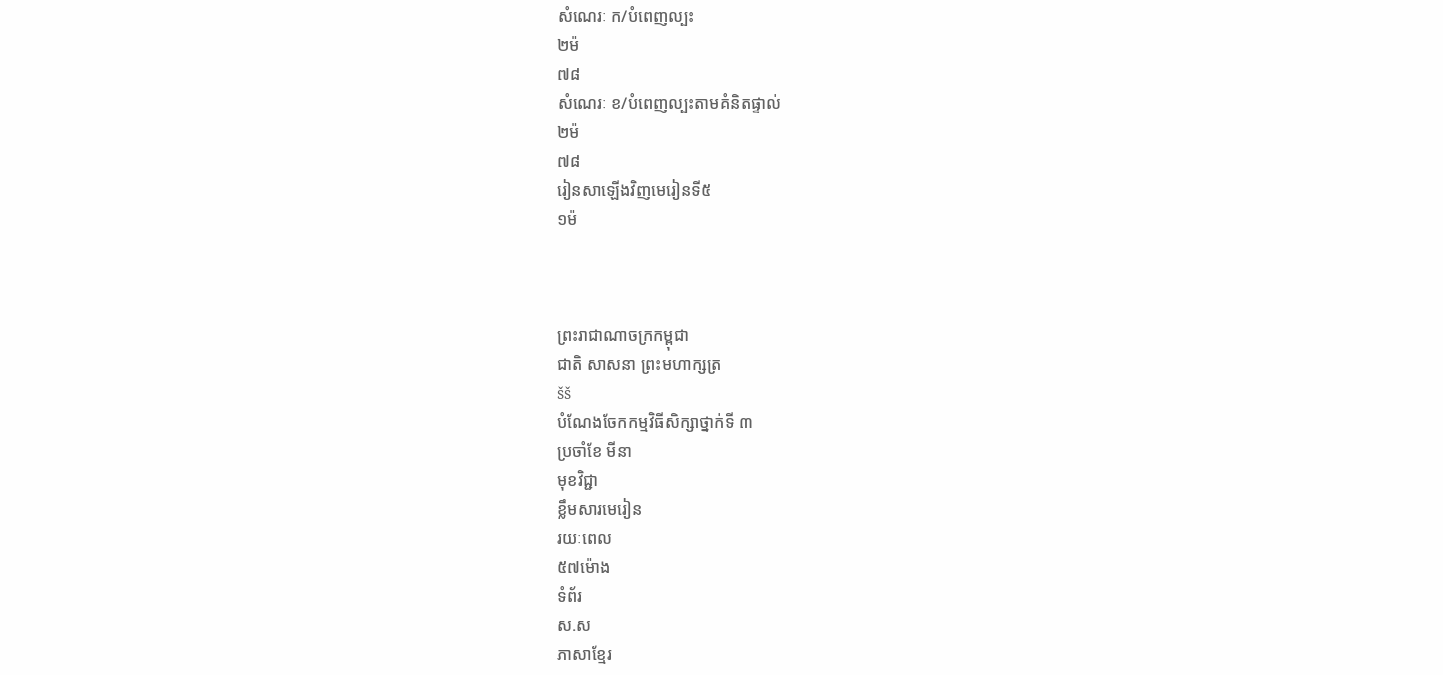សំណេរៈ ក/បំពេញល្បះ
២ម៉
៧៨
សំណេរៈ ខ/បំពេញល្បះតាមគំនិតផ្ទាល់
២ម៉
៧៨
រៀនសាឡើងវិញមេរៀនទី៥
១ម៉



ព្រះរាជាណាចក្រកម្ពុជា
ជាតិ សាសនា ព្រះមហាក្សត្រ
šš
បំណែងចែកកម្មវិធីសិក្សាថ្នាក់ទី ៣
ប្រចាំខែ មីនា
មុខវិជ្ជា
ខ្លឹមសារមេរៀន
រយៈពេល
៥៧ម៉ោង
ទំព័រ
ស.ស
ភាសាខ្មែរ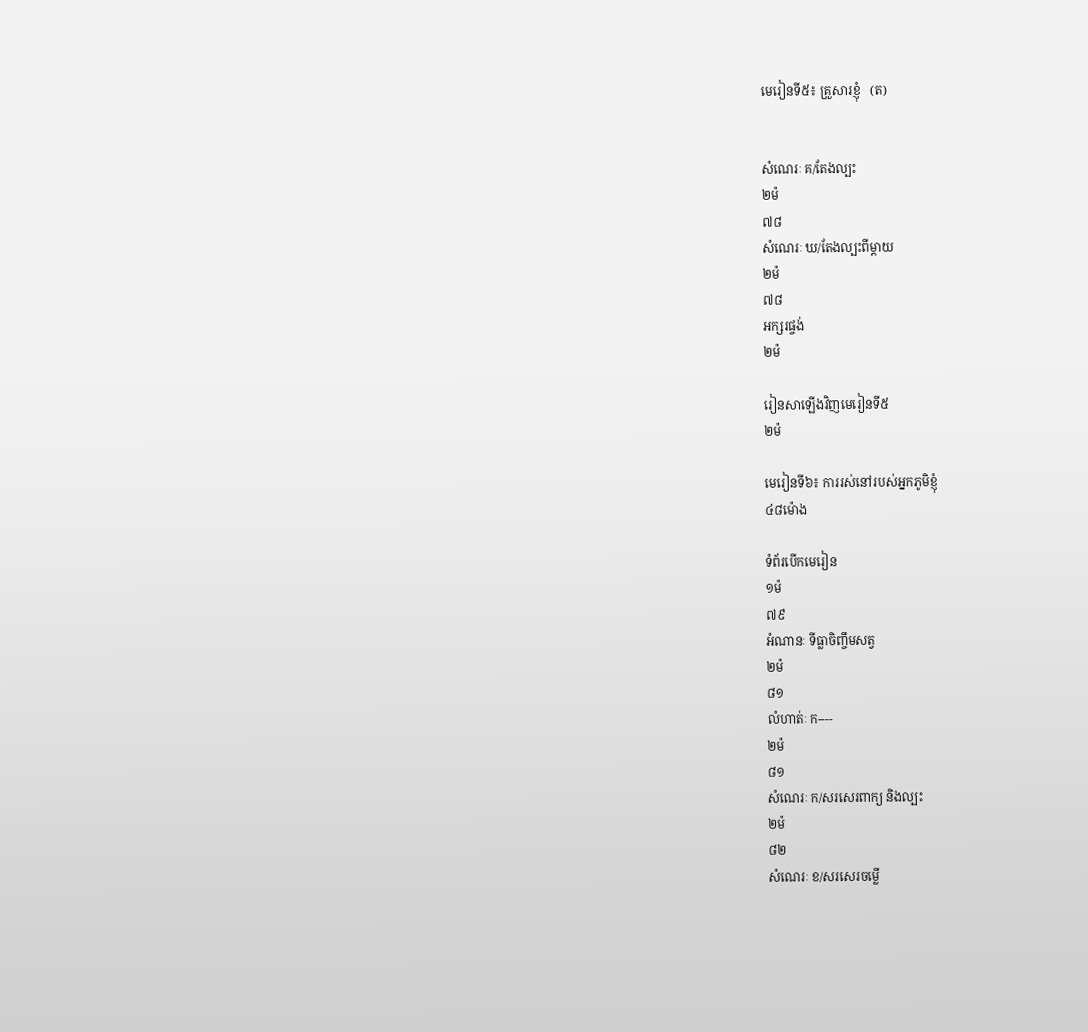មេរៀនទី៥៖ គ្រួសារខ្ញុំ   (ត)


សំណេរៈ គ/តែងល្បះ
២ម៉
៧៨
សំណេរៈ ឃ/តែងល្បះពីម្តាយ
២ម៉
៧៨
អក្សរផ្ចង់
២ម៉

រៀនសាឡើងវិញមេរៀនទី៥
២ម៉

មេរៀនទី៦៖ ការរស់នៅរបស់អ្នកភូមិខ្ញុំ
៤៨ម៉ោង

ទំព័របើកមេរៀន
១ម៉
៧៩
អំណានៈ ទីធ្លាចិញ្ចឹមសត្វ
២ម៉
៨១
លំហាត់ៈ ក----
២ម៉
៨១
សំណេរៈ ក/សរសេរពាក្យ និងល្បះ
២ម៉
៨២
សំណេរៈ ខ/សរសេរចម្លើ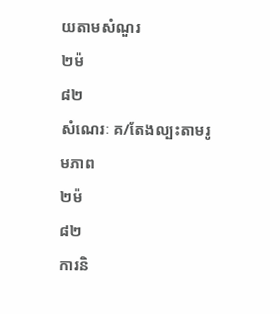យតាមសំណួរ
២ម៉
៨២
សំណេរៈ គ/តែងល្បះតាមរូមភាព
២ម៉
៨២
ការនិ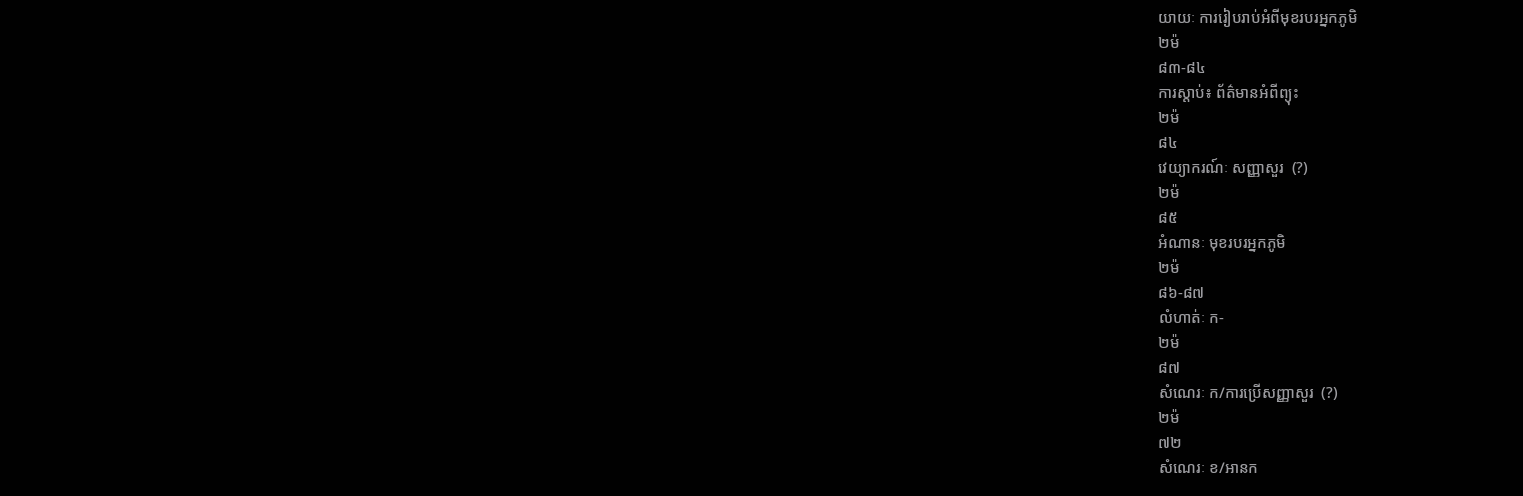យាយៈ ការរៀបរាប់អំពីមុខរបរអ្នកភូមិ
២ម៉
៨៣-៨៤
ការស្តាប់៖ ព័ត៌មានអំពីព្យុះ
២ម៉
៨៤
វេយ្យាករណ៍ៈ សញ្ញាសួរ  (?)
២ម៉
៨៥
អំណានៈ មុខរបរអ្នកភូមិ
២ម៉
៨៦-៨៧
លំហាត់ៈ ក-
២ម៉
៨៧
សំណេរៈ ក/ការប្រើសញ្ញាសួរ  (?)
២ម៉
៧២
សំណេរៈ ខ/អានក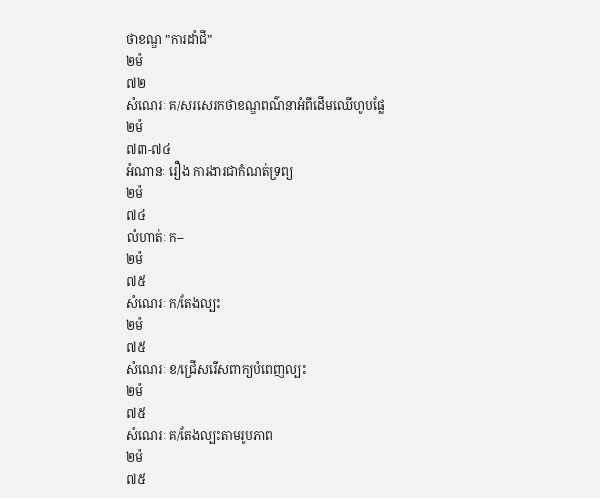ថាខណ្ឌ ”ការដាំជី”
២ម៉
៧២
សំណេរៈ គ/សរសេរកថាខណ្ឌពណ៌នាអំពីដើមឈើហូបផ្លែ
២ម៉
៧៣-៧៤
អំណានៈ រឿង ការងារជាកំណត់ទ្រព្យ
២ម៉
៧៤
លំហាត់ៈ ក--
២ម៉
៧៥
សំណេរៈ ក/តែងល្បះ
២ម៉
៧៥
សំណេរៈ ខ/ជ្រើសរើសពាក្យបំពេញល្បះ
២ម៉
៧៥
សំណេរៈ គ/តែងល្បះតាមរូបភាព
២ម៉
៧៥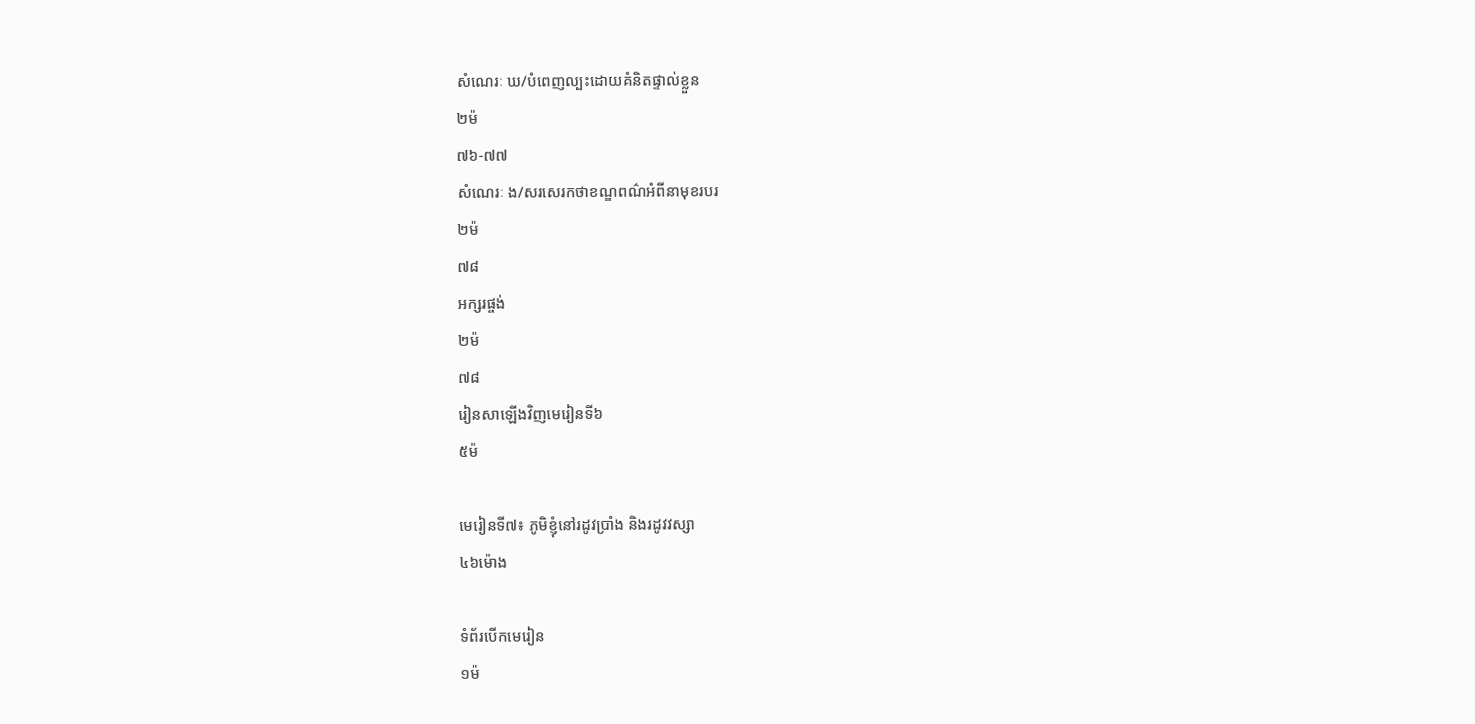សំណេរៈ ឃ/បំពេញល្បះដោយគំនិតផ្ទាល់ខ្លួន
២ម៉
៧៦-៧៧
សំណេរៈ ង/សរសេរកថាខណ្ឌពណ៌អំពីនាមុខរបរ
២ម៉
៧៨
អក្សរផ្ចង់
២ម៉
៧៨
រៀនសាឡើងវិញមេរៀនទី៦
៥ម៉

មេរៀនទី៧៖ ភូមិខ្ញុំនៅរដូវប្រាំង និងរដូវវស្សា
៤៦ម៉ោង

ទំព័របើកមេរៀន
១ម៉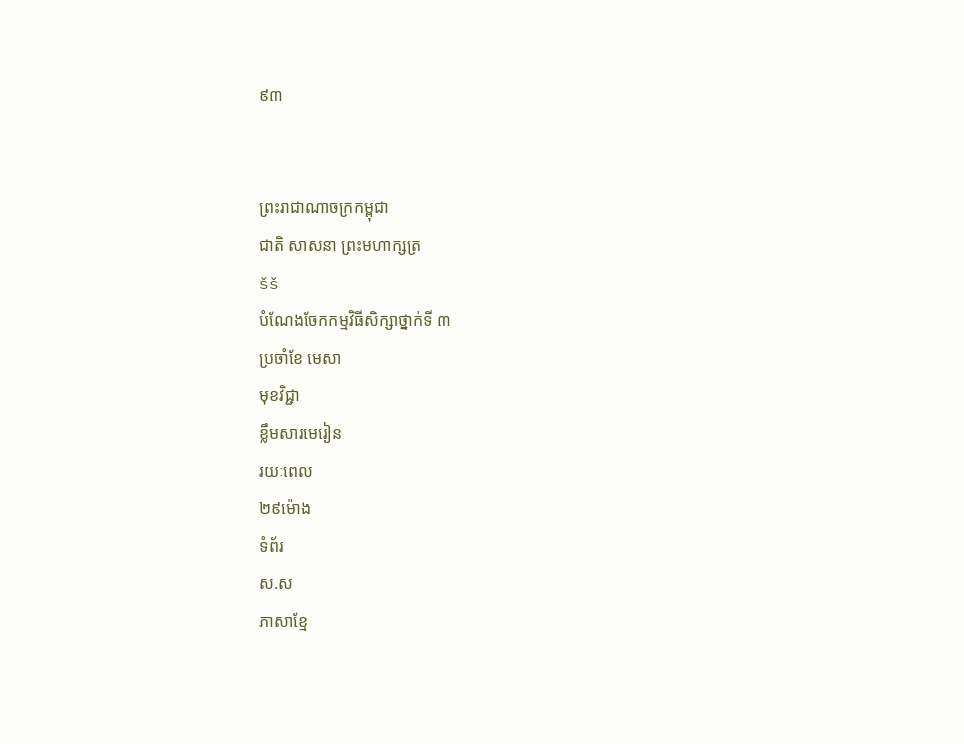៩៣


ព្រះរាជាណាចក្រកម្ពុជា
ជាតិ សាសនា ព្រះមហាក្សត្រ
šš
បំណែងចែកកម្មវិធីសិក្សាថ្នាក់ទី ៣
ប្រចាំខែ មេសា
មុខវិជ្ជា
ខ្លឹមសារមេរៀន
រយៈពេល
២៩ម៉ោង
ទំព័រ
ស.ស
ភាសាខ្មែ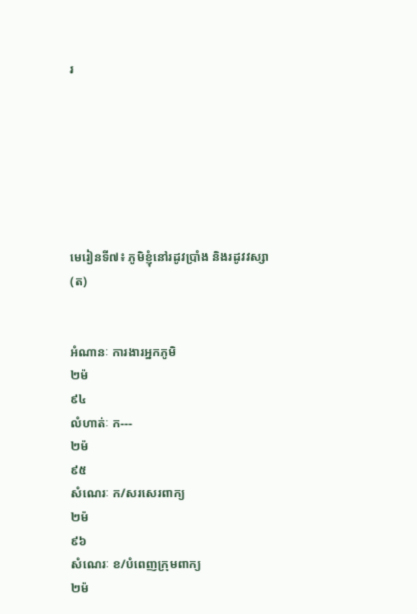រ







មេរៀនទី៧៖ ភូមិខ្ញុំនៅរដូវប្រាំង និងរដូវវស្សា    (ត)


អំណានៈ ការងារអ្នកភូមិ
២ម៉
៩៤
លំហាត់ៈ ក---
២ម៉
៩៥
សំណេរៈ ក/សរសេរពាក្យ
២ម៉
៩៦
សំណេរៈ ខ/បំពេញក្រុមពាក្យ
២ម៉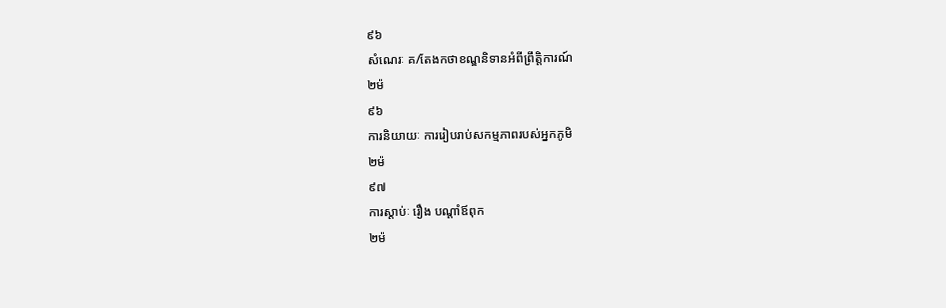៩៦
សំណេរៈ គ/តែងកថាខណ្ឌនិទានអំពីព្រឹត្តិការណ៍
២ម៉
៩៦
ការនិយាយៈ ការរៀបរាប់សកម្មភាពរបស់អ្នកភូមិ
២ម៉
៩៧
ការស្តាប់ៈ រឿង បណ្តាំឪពុក
២ម៉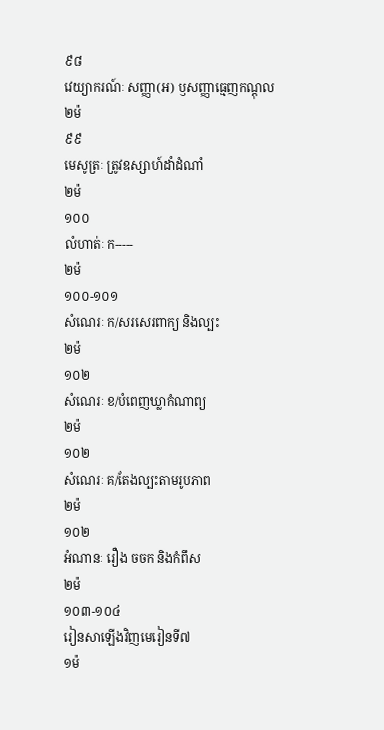៩៨
វេយ្យាករណ៍ៈ សញ្ញា(អ) ឫសញ្ញាធ្មេញកណ្តុល
២ម៉
៩៩
មេសូត្រៈ ត្រូវឧស្សាហ៍ដាំដំណាំ
២ម៉
១០០
លំហាត់ៈ ក-----
២ម៉
១០០-១០១
សំណេរៈ ក/សរសេរពាក្យ និងល្បះ
២ម៉
១០២
សំណេរៈ ខ/បំពេញឃ្លាកំណាព្យ
២ម៉
១០២
សំណេរៈ គ/តែងល្បះតាមរូបភាព
២ម៉
១០២
អំណានៈ រឿង ចចក និងកំពឹស
២ម៉
១០៣-១០៤
រៀនសាឡើងវិញមេរៀនទី៧
១ម៉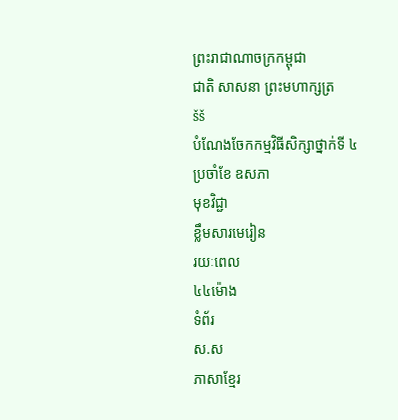ព្រះរាជាណាចក្រកម្ពុជា
ជាតិ សាសនា ព្រះមហាក្សត្រ
šš
បំណែងចែកកម្មវិធីសិក្សាថ្នាក់ទី ៤
ប្រចាំខែ ឧសភា
មុខវិជ្ជា
ខ្លឹមសារមេរៀន
រយៈពេល
៤៤ម៉ោង
ទំព័រ
ស.ស
ភាសាខ្មែរ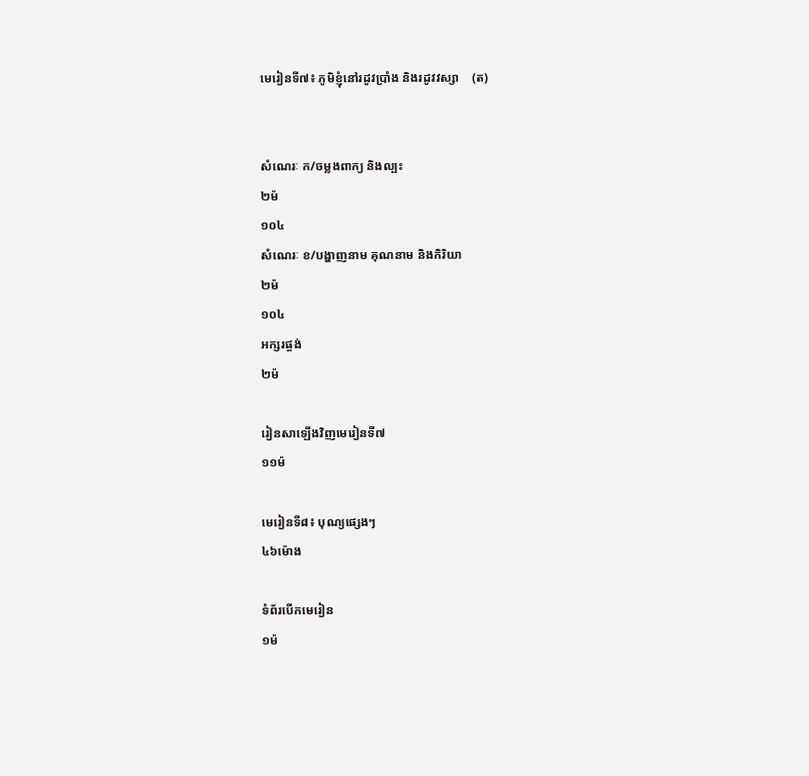មេរៀនទី៧៖ ភូមិខ្ញុំនៅរដូវប្រាំង និងរដូវវស្សា    (ត)


សំណេរៈ ក/ចម្លងពាក្យ និងល្បះ
២ម៉
១០៤
សំណេរៈ ខ/បង្ហាញនាម គុណនាម និងកិរិយា
២ម៉
១០៤
អក្សរផ្ចង់
២ម៉

រៀនសាឡើងវិញមេរៀនទី៧
១១ម៉

មេរៀនទី៨៖ បុណ្យផ្សេងៗ
៤៦ម៉ោង

ទំព័របើកមេរៀន
១ម៉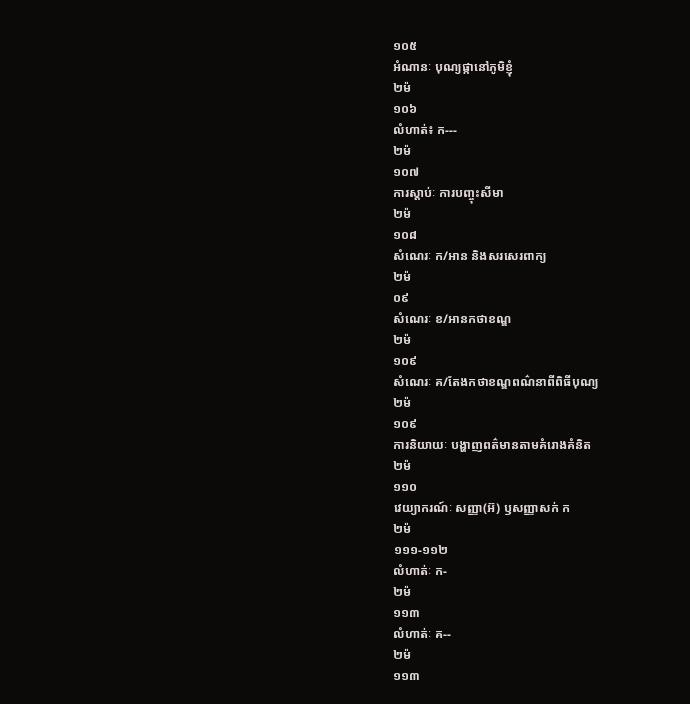១០៥
អំណានៈ បុណ្យផ្កានៅភូមិខ្ញុំ
២ម៉
១០៦
លំហាត់៖ ក---
២ម៉
១០៧
ការស្តាប់ៈ ការបញ្ចុះសីមា
២ម៉
១០៨
សំណេរៈ ក/អាន និងសរសេរពាក្យ
២ម៉
០៩
សំណេរៈ ខ/អានកថាខណ្ឌ
២ម៉
១០៩
សំណេរៈ គ/តែងកថាខណ្ឌពណ៌នាពីពិធីបុណ្យ
២ម៉
១០៩
ការនិយាយៈ បង្ហាញពត៌មានតាមគំរោងគំនិត
២ម៉
១១០
វេយ្យាករណ៍ៈ សញ្ញា(អ៊) ឫសញ្ញាសក់ ក
២ម៉
១១១-១១២
លំហាត់ៈ ក-
២ម៉
១១៣
លំហាត់ៈ គ--
២ម៉
១១៣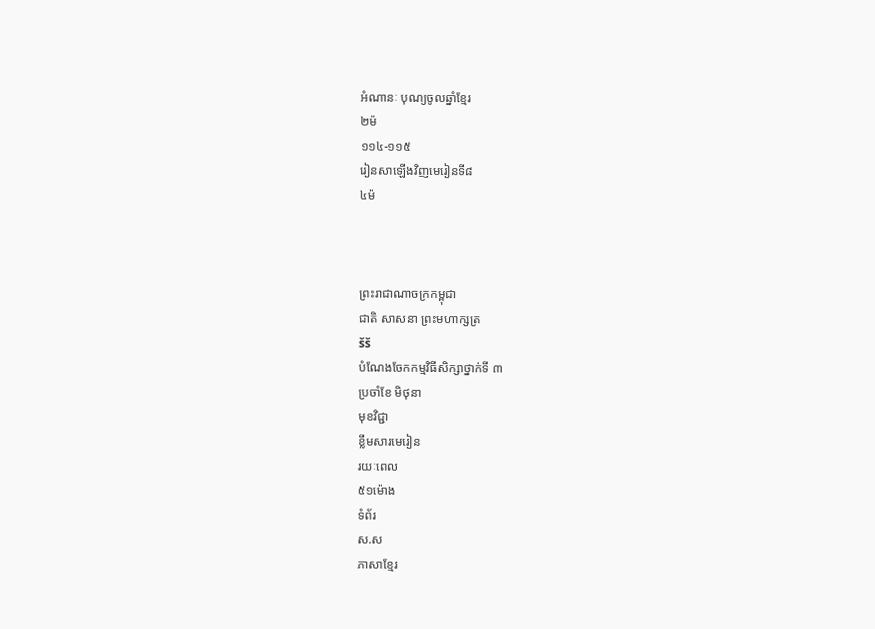អំណានៈ បុណ្យចូលឆ្នាំខ្មែរ
២ម៉
១១៤-១១៥
រៀនសាឡើងវិញមេរៀនទី៨
៤ម៉



ព្រះរាជាណាចក្រកម្ពុជា
ជាតិ សាសនា ព្រះមហាក្សត្រ
šš
បំណែងចែកកម្មវិធីសិក្សាថ្នាក់ទី ៣
ប្រចាំខែ មិថុនា
មុខវិជ្ជា
ខ្លឹមសារមេរៀន
រយៈពេល
៥១ម៉ោង
ទំព័រ
ស.ស
ភាសាខ្មែរ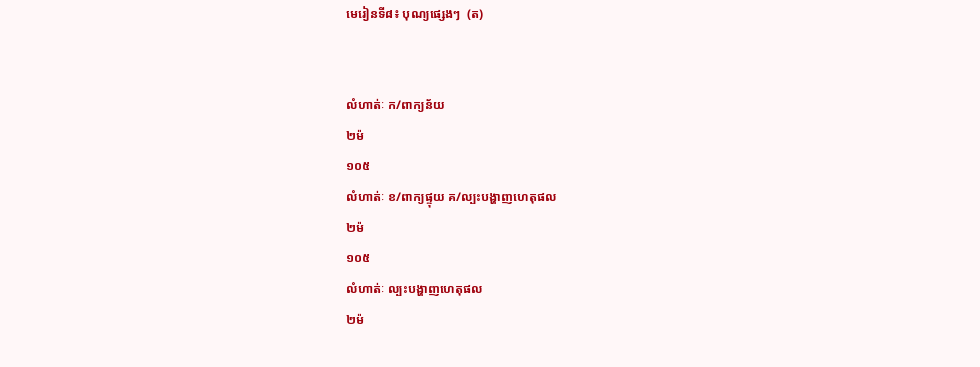មេរៀនទី៨៖ បុណ្យផ្សេងៗ  (ត)


លំហាត់ៈ ក/ពាក្យន័យ
២ម៉
១០៥
លំហាត់ៈ ខ/ពាក្យផ្ទុយ គ/ល្បះបង្ហាញហេតុផល
២ម៉
១០៥
លំហាត់ៈ ល្បះបង្ហាញហេតុផល
២ម៉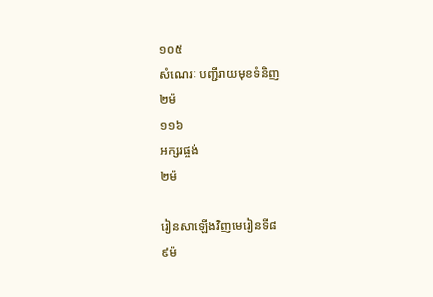១០៥
សំណេរៈ បញ្ជីរាយមុខទំនិញ
២ម៉
១១៦
អក្សរផ្ចង់
២ម៉

រៀនសាឡើងវិញមេរៀនទី៨
៩ម៉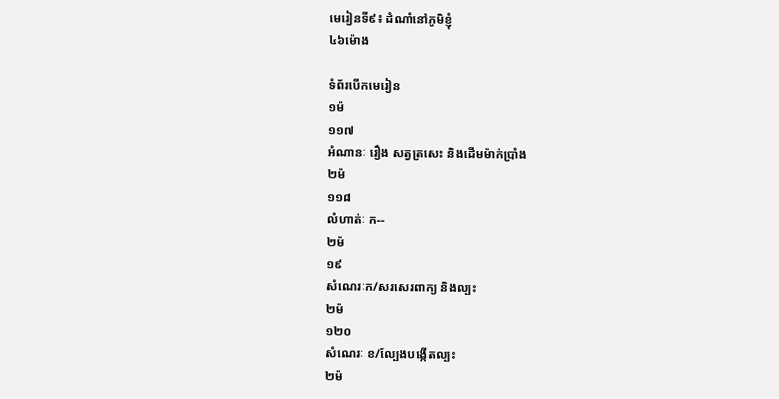មេរៀនទី៩៖ ដំណាំនៅភូមិខ្ញុំ
៤៦ម៉ោង

ទំព័របើកមេរៀន
១ម៉
១១៧
អំណានៈ រឿង សត្វត្រសេះ និងដើមម៉ាក់ប្រាំង
២ម៉
១១៨
លំហាត់ៈ ក--
២ម៉
១៩
សំណេរៈក/សរសេរពាក្យ និងល្បះ
២ម៉
១២០
សំណេរៈ ខ/ល្បែងបង្កើតល្បះ
២ម៉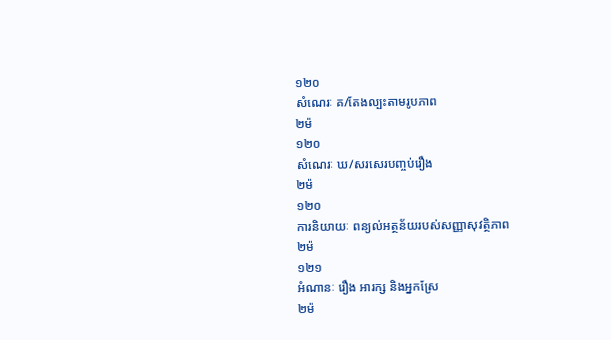១២០
សំណេរៈ គ/តែងល្បះតាមរូបភាព
២ម៉
១២០
សំណេរៈ ឃ/សរសេរបញ្ចប់រឿង
២ម៉
១២០
ការនិយាយៈ ពន្យល់អត្ថន័យរបស់សញ្ញាសុវត្ថិភាព
២ម៉
១២១
អំណានៈ រឿង អារក្ស និងអ្នកស្រែ
២ម៉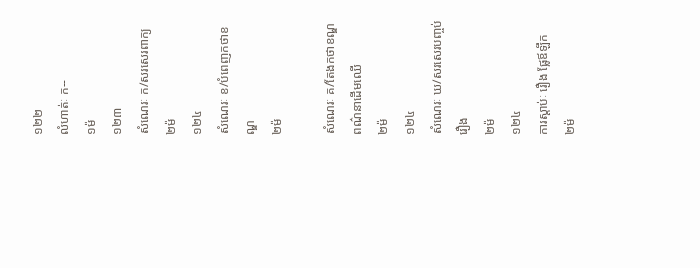១២២
លំហាត់ៈ ក--
១ម៉
១២៣
សំណេរៈ ក/សរសេរពាក្យ
២ម៉
១២៤
សំណេរៈ ខ/បំពេញកថាខណ្ឌ
២ម៉

សំណេរៈ គ/តែងកថាខណ្ឌពណ៌នាដើមឈើ
២ម៉
១២៤
សំណេរៈ ឃ/សរសេរបញ្ចប់រឿង
២ម៉
១២៤
ការស្តាប់ៈ រឿង ផ្លែឪឡឹក
២ម៉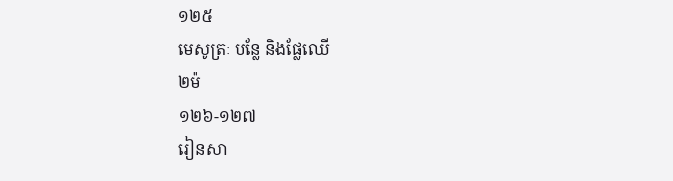១២៥
មេសូត្រៈ បន្លែ និងផ្លែឈើ
២ម៉
១២៦-១២៧
រៀនសា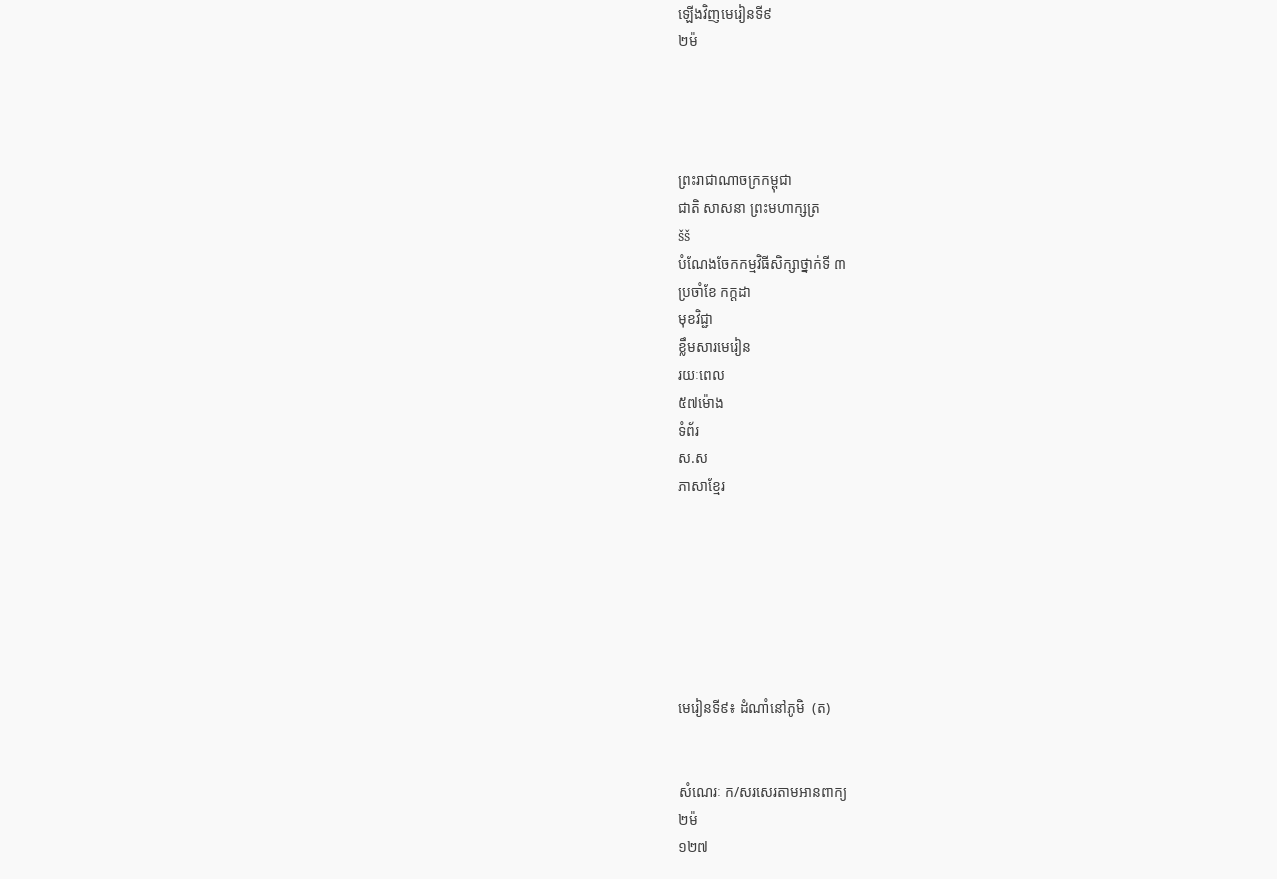ឡើងវិញមេរៀនទី៩
២ម៉




ព្រះរាជាណាចក្រកម្ពុជា
ជាតិ សាសនា ព្រះមហាក្សត្រ
šš
បំណែងចែកកម្មវិធីសិក្សាថ្នាក់ទី ៣
ប្រចាំខែ កក្តដា
មុខវិជ្ជា
ខ្លឹមសារមេរៀន
រយៈពេល
៥៧ម៉ោង
ទំព័រ
ស.ស
ភាសាខ្មែរ







មេរៀនទី៩៖ ដំណាំនៅភូមិ  (ត)


សំណេរៈ ក/សរសេរតាមអានពាក្យ
២ម៉
១២៧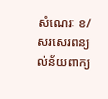សំណេរៈ ខ/សរសេរពន្យល់ន័យពាក្យ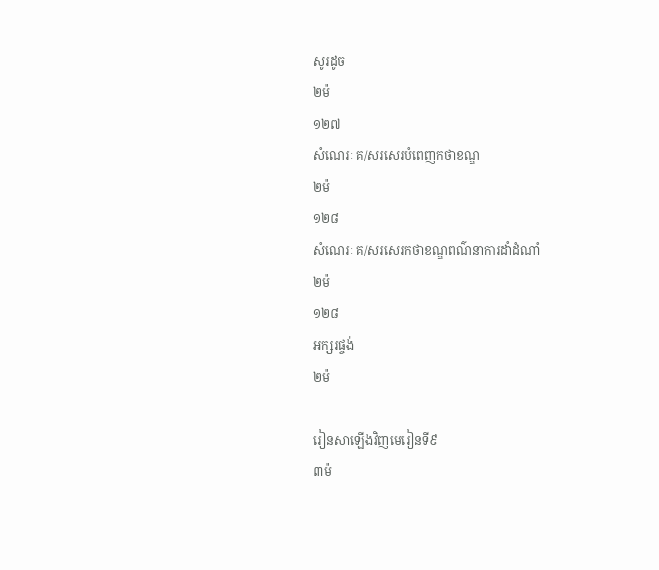សូរដូច
២ម៉
១២៧
សំណេរៈ គ/សរសេរបំពេញកថាខណ្ឌ
២ម៉
១២៨
សំណេរៈ គ/សរសេរកថាខណ្ឌពណ៌នាការដាំដំណាំ
២ម៉
១២៨
អក្សរផ្ចង់
២ម៉

រៀនសាឡើងវិញមេរៀនទី៩
៣ម៉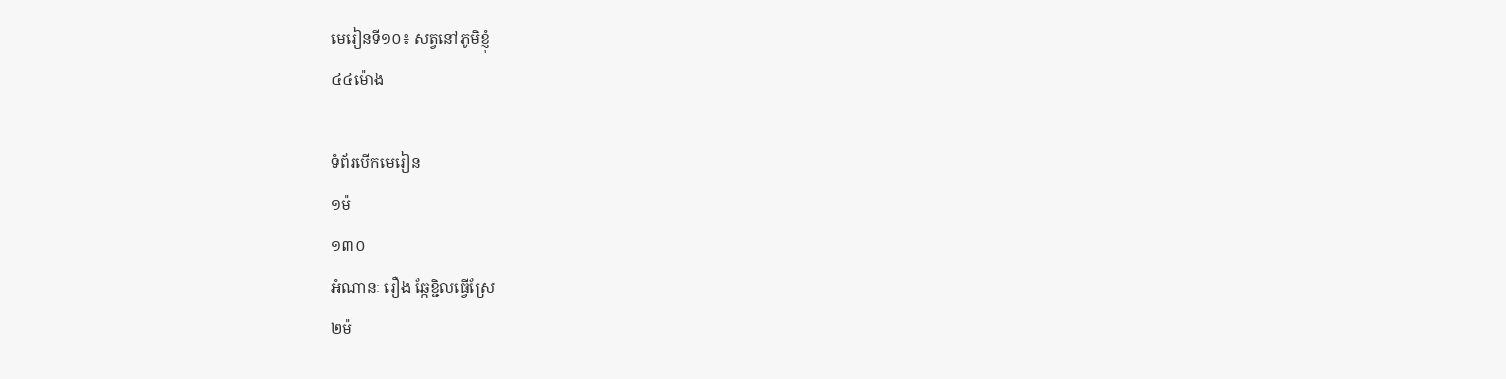មេរៀនទី១០៖ សត្វនៅភូមិខ្ញុំ
៤៤ម៉ោង

ទំព័របើកមេរៀន
១ម៉
១៣០
អំណានៈ រឿង ឆ្កែខ្ជិលធ្វើស្រែ
២ម៉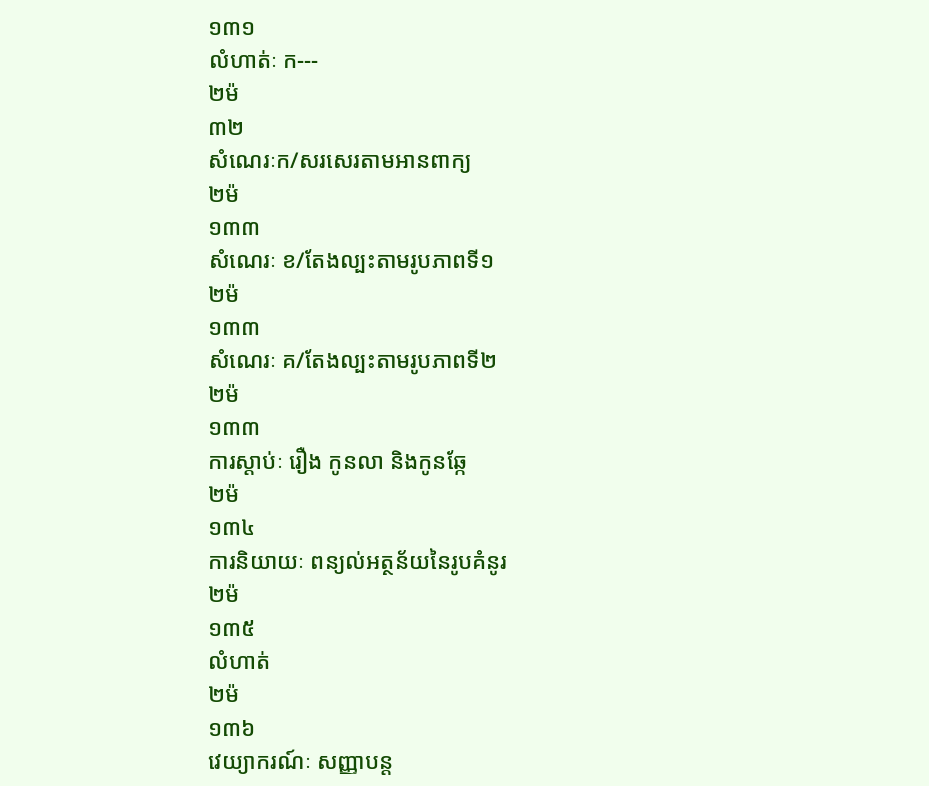១៣១
លំហាត់ៈ ក---
២ម៉
៣២
សំណេរៈក/សរសេរតាមអានពាក្យ
២ម៉
១៣៣
សំណេរៈ ខ/តែងល្បះតាមរូបភាពទី១
២ម៉
១៣៣
សំណេរៈ គ/តែងល្បះតាមរូបភាពទី២
២ម៉
១៣៣
ការស្តាប់ៈ រឿង កូនលា និងកូនឆ្កែ
២ម៉
១៣៤
ការនិយាយៈ ពន្យល់អត្ថន័យនៃរូបគំនូរ
២ម៉
១៣៥
លំហាត់
២ម៉
១៣៦
វេយ្យាករណ៍ៈ សញ្ញាបន្ត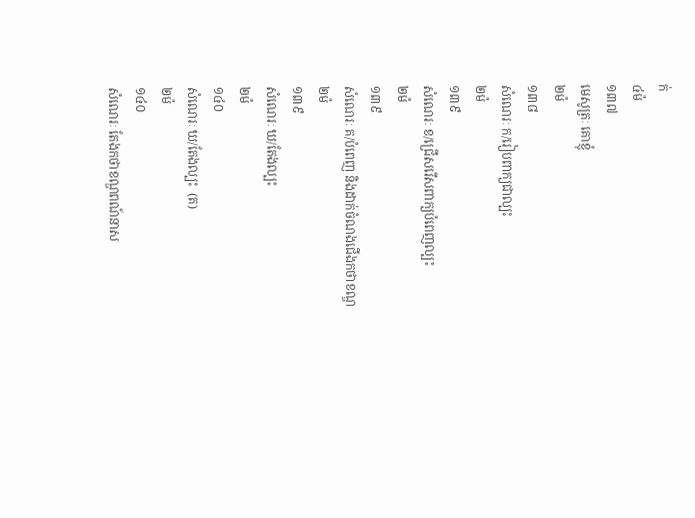ក់
៤ម៉
១៣៧
មេសូត្រៈ គោខ្ញុំ
២ម៉
១៣៨
សំណេរៈ ក/រៀបពាក្យជាល្បះ
២ម៉
១៣៩
សំណេរៈ ខ/ជ្រើសរើសពាក្យបំពេញល្បះ
២ម៉
១៣៩
សំណេរៈ គ/បំពេញ និងដាក់ចំណងជើងកថាខណ្ឌ
២ម៉
១៣៩
សំណេរៈ ឃ/តែងល្បះ
២ម៉
១៤០
សំណេរៈ ឃ/តែងល្បះ  (ត)
២ម៉
១៤០
សំណេរៈ តែងកថាខណ្ឌពណ៍នាស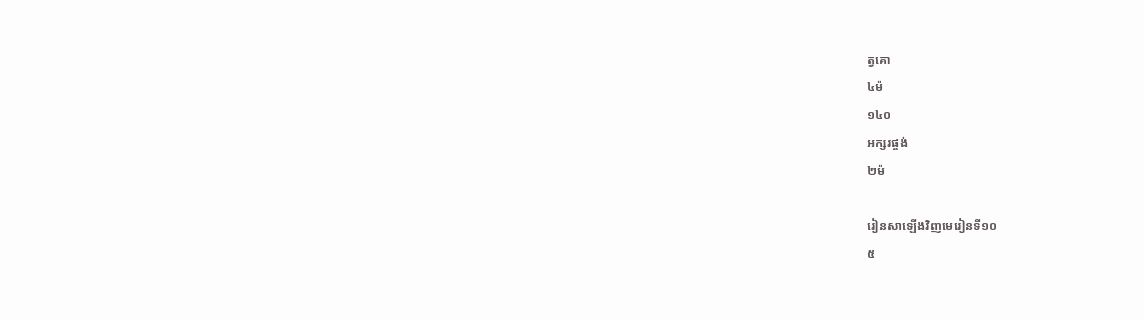ត្វគោ
៤ម៉
១៤០
អក្សរផ្ចង់
២ម៉

រៀនសាឡើងវិញមេរៀនទី១០
៥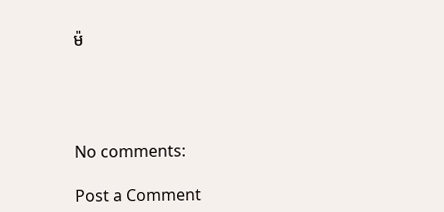ម៉




No comments:

Post a Comment